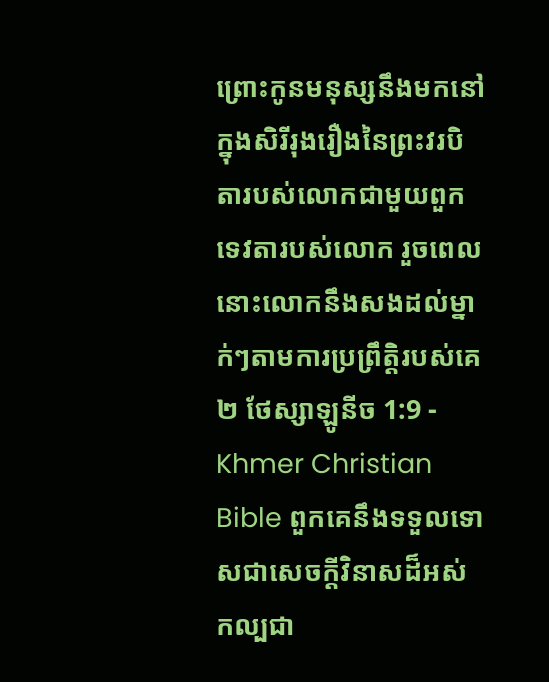ព្រោះកូនមនុស្សនឹងមកនៅក្នុងសិរីរុងរឿងនៃព្រះវរបិតារបស់លោកជាមួយពួកទេវតារបស់លោក រួចពេលនោះលោកនឹងសងដល់ម្នាក់ៗតាមការប្រព្រឹត្ដិរបស់គេ
២ ថែស្សាឡូនីច 1:9 - Khmer Christian Bible ពួកគេនឹងទទួលទោសជាសេចក្ដីវិនាសដ៏អស់កល្បជា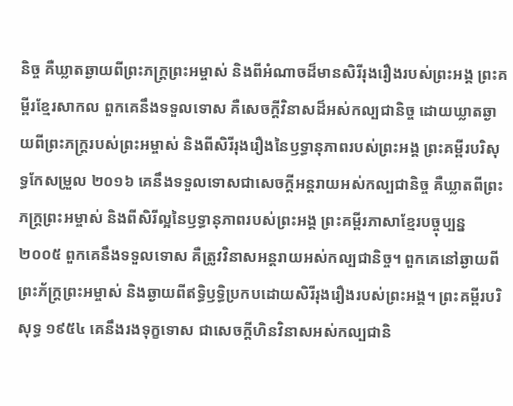និច្ច គឺឃ្លាតឆ្ងាយពីព្រះភក្ដ្រព្រះអម្ចាស់ និងពីអំណាចដ៏មានសិរីរុងរឿងរបស់ព្រះអង្គ ព្រះគម្ពីរខ្មែរសាកល ពួកគេនឹងទទួលទោស គឺសេចក្ដីវិនាសដ៏អស់កល្បជានិច្ច ដោយឃ្លាតឆ្ងាយពីព្រះភក្ត្ររបស់ព្រះអម្ចាស់ និងពីសិរីរុងរឿងនៃឫទ្ធានុភាពរបស់ព្រះអង្គ ព្រះគម្ពីរបរិសុទ្ធកែសម្រួល ២០១៦ គេនឹងទទួលទោសជាសេចក្ដីអន្តរាយអស់កល្បជានិច្ច គឺឃ្លាតពីព្រះភក្ត្រព្រះអម្ចាស់ និងពីសិរីល្អនៃឫទ្ធានុភាពរបស់ព្រះអង្គ ព្រះគម្ពីរភាសាខ្មែរបច្ចុប្បន្ន ២០០៥ ពួកគេនឹងទទួលទោស គឺត្រូវវិនាសអន្តរាយអស់កល្បជានិច្ច។ ពួកគេនៅឆ្ងាយពីព្រះភ័ក្ត្រព្រះអម្ចាស់ និងឆ្ងាយពីឥទ្ធិឫទ្ធិប្រកបដោយសិរីរុងរឿងរបស់ព្រះអង្គ។ ព្រះគម្ពីរបរិសុទ្ធ ១៩៥៤ គេនឹងរងទុក្ខទោស ជាសេចក្ដីហិនវិនាសអស់កល្បជានិ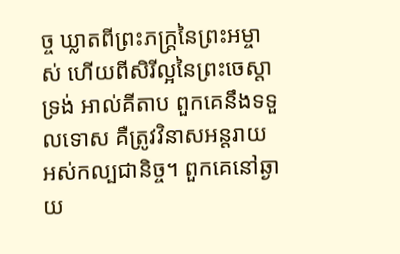ច្ច ឃ្លាតពីព្រះភក្ត្រនៃព្រះអម្ចាស់ ហើយពីសិរីល្អនៃព្រះចេស្តាទ្រង់ អាល់គីតាប ពួកគេនឹងទទួលទោស គឺត្រូវវិនាសអន្ដរាយអស់កល្បជានិច្ច។ ពួកគេនៅឆ្ងាយ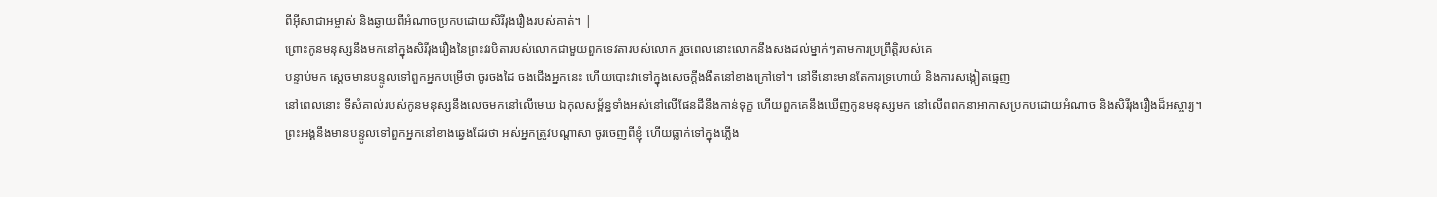ពីអ៊ីសាជាអម្ចាស់ និងឆ្ងាយពីអំណាចប្រកបដោយសិរីរុងរឿងរបស់គាត់។ |
ព្រោះកូនមនុស្សនឹងមកនៅក្នុងសិរីរុងរឿងនៃព្រះវរបិតារបស់លោកជាមួយពួកទេវតារបស់លោក រួចពេលនោះលោកនឹងសងដល់ម្នាក់ៗតាមការប្រព្រឹត្ដិរបស់គេ
បន្ទាប់មក ស្ដេចមានបន្ទូលទៅពួកអ្នកបម្រើថា ចូរចងដៃ ចងជើងអ្នកនេះ ហើយបោះវាទៅក្នុងសេចក្ដីងងឹតនៅខាងក្រៅទៅ។ នៅទីនោះមានតែការទ្រហោយំ និងការសង្កៀតធ្មេញ
នៅពេលនោះ ទីសំគាល់របស់កូនមនុស្សនឹងលេចមកនៅលើមេឃ ឯកុលសម្ព័ន្ធទាំងអស់នៅលើផែនដីនឹងកាន់ទុក្ខ ហើយពួកគេនឹងឃើញកូនមនុស្សមក នៅលើពពកនាអាកាសប្រកបដោយអំណាច និងសិរីរុងរឿងដ៏អស្ចារ្យ។
ព្រះអង្គនឹងមានបន្ទូលទៅពួកអ្នកនៅខាងឆ្វេងដែរថា អស់អ្នកត្រូវបណ្ដាសា ចូរចេញពីខ្ញុំ ហើយធ្លាក់ទៅក្នុងភ្លើង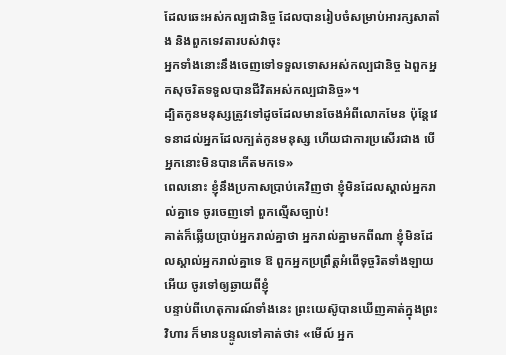ដែលឆេះអស់កល្បជានិច្ច ដែលបានរៀបចំសម្រាប់អារក្សសាតាំង និងពួកទេវតារបស់វាចុះ
អ្នកទាំងនោះនឹងចេញទៅទទួលទោសអស់កល្បជានិច្ច ឯពួកអ្នកសុចរិតទទួលបានជីវិតអស់កល្បជានិច្ច»។
ដ្បិតកូនមនុស្សត្រូវទៅដូចដែលមានចែងអំពីលោកមែន ប៉ុន្ដែវេទនាដល់អ្នកដែលក្បត់កូនមនុស្ស ហើយជាការប្រសើរជាង បើអ្នកនោះមិនបានកើតមកទេ»
ពេលនោះ ខ្ញុំនឹងប្រកាសប្រាប់គេវិញថា ខ្ញុំមិនដែលស្គាល់អ្នករាល់គ្នាទេ ចូរចេញទៅ ពួកល្មើសច្បាប់!
គាត់ក៏ឆ្លើយប្រាប់អ្នករាល់គ្នាថា អ្នករាល់គ្នាមកពីណា ខ្ញុំមិនដែលស្គាល់អ្នករាល់គ្នាទេ ឱ ពួកអ្នកប្រព្រឹត្ដអំពើទុច្ចរិតទាំងឡាយអើយ ចូរទៅឲ្យឆ្ងាយពីខ្ញុំ
បន្ទាប់ពីហេតុការណ៍ទាំងនេះ ព្រះយេស៊ូបានឃើញគាត់ក្នុងព្រះវិហារ ក៏មានបន្ទូលទៅគាត់ថា៖ «មើល៍ អ្នក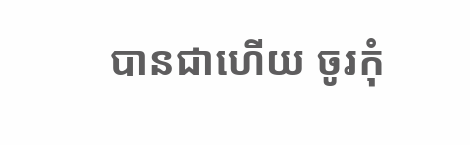បានជាហើយ ចូរកុំ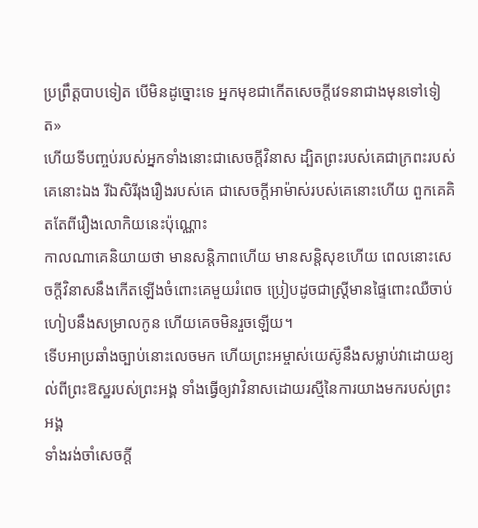ប្រព្រឹត្ដបាបទៀត បើមិនដូច្នោះទេ អ្នកមុខជាកើតសេចក្តីវេទនាជាងមុនទៅទៀត»
ហើយទីបញ្ចប់របស់អ្នកទាំងនោះជាសេចក្ដីវិនាស ដ្បិតព្រះរបស់គេជាក្រពះរបស់គេនោះឯង រីឯសិរីរុងរឿងរបស់គេ ជាសេចក្ដីអាម៉ាស់របស់គេនោះហើយ ពួកគេគិតតែពីរឿងលោកិយនេះប៉ុណ្ណោះ
កាលណាគេនិយាយថា មានសន្ដិភាពហើយ មានសន្ដិសុខហើយ ពេលនោះសេចក្ដីវិនាសនឹងកើតឡើងចំពោះគេមួយរំពេច ប្រៀបដូចជាស្ដ្រីមានផ្ទៃពោះឈឺចាប់ហៀបនឹងសម្រាលកូន ហើយគេចមិនរួចឡើយ។
ទើបអាប្រឆាំងច្បាប់នោះលេចមក ហើយព្រះអម្ចាស់យេស៊ូនឹងសម្លាប់វាដោយខ្យល់ពីព្រះឱស្ឋរបស់ព្រះអង្គ ទាំងធ្វើឲ្យវាវិនាសដោយរស្មីនៃការយាងមករបស់ព្រះអង្គ
ទាំងរង់ចាំសេចក្ដី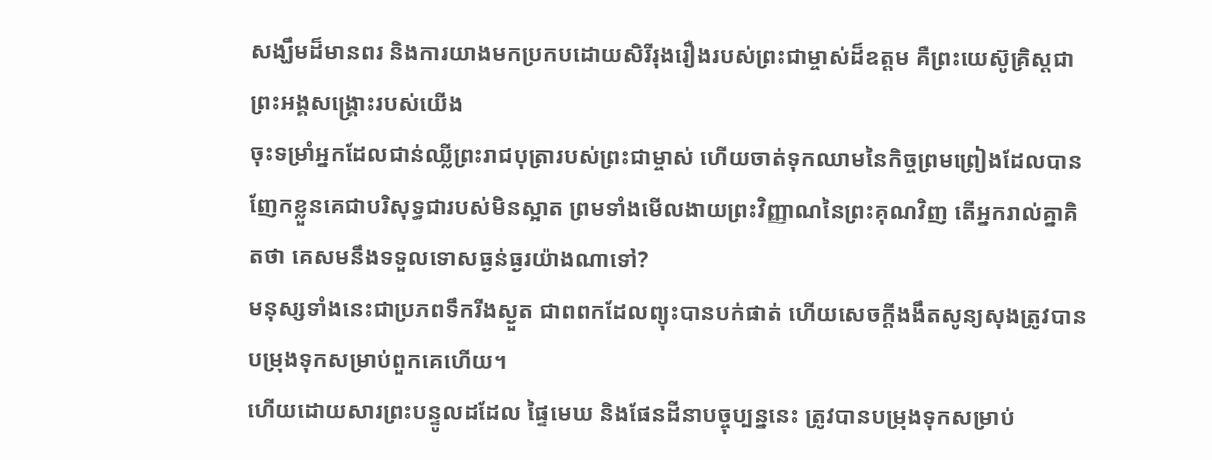សង្ឃឹមដ៏មានពរ និងការយាងមកប្រកបដោយសិរីរុងរឿងរបស់ព្រះជាម្ចាស់ដ៏ឧត្ដម គឺព្រះយេស៊ូគ្រិស្ដជាព្រះអង្គសង្គ្រោះរបស់យើង
ចុះទម្រាំអ្នកដែលជាន់ឈ្លីព្រះរាជបុត្រារបស់ព្រះជាម្ចាស់ ហើយចាត់ទុកឈាមនៃកិច្ចព្រមព្រៀងដែលបានញែកខ្លួនគេជាបរិសុទ្ធជារបស់មិនស្អាត ព្រមទាំងមើលងាយព្រះវិញ្ញាណនៃព្រះគុណវិញ តើអ្នករាល់គ្នាគិតថា គេសមនឹងទទួលទោសធ្ងន់ធ្ងរយ៉ាងណាទៅ?
មនុស្សទាំងនេះជាប្រភពទឹករីងស្ងួត ជាពពកដែលព្យុះបានបក់ផាត់ ហើយសេចក្ដីងងឹតសូន្យសុងត្រូវបានបម្រុងទុកសម្រាប់ពួកគេហើយ។
ហើយដោយសារព្រះបន្ទូលដដែល ផ្ទៃមេឃ និងផែនដីនាបច្ចុប្បន្ននេះ ត្រូវបានបម្រុងទុកសម្រាប់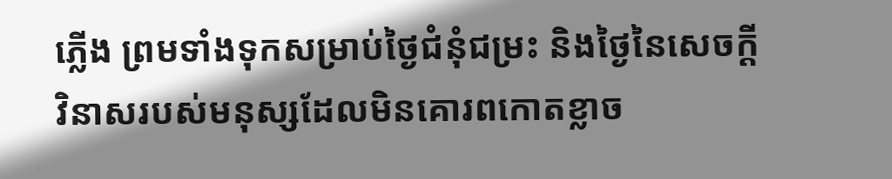ភ្លើង ព្រមទាំងទុកសម្រាប់ថ្ងៃជំនុំជម្រះ និងថ្ងៃនៃសេចក្ដីវិនាសរបស់មនុស្សដែលមិនគោរពកោតខ្លាច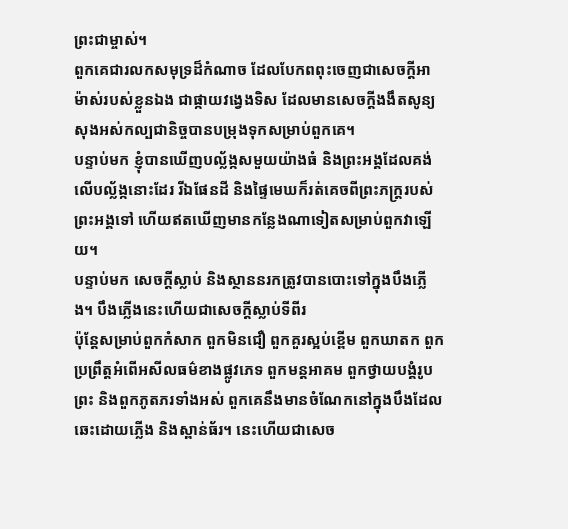ព្រះជាម្ចាស់។
ពួកគេជារលកសមុទ្រដ៏កំណាច ដែលបែកពពុះចេញជាសេចក្ដីអាម៉ាស់របស់ខ្លួនឯង ជាផ្កាយវង្វេងទិស ដែលមានសេចក្ដីងងឹតសូន្យសុងអស់កល្បជានិច្ចបានបម្រុងទុកសម្រាប់ពួកគេ។
បន្ទាប់មក ខ្ញុំបានឃើញបល័្លង្កសមួយយ៉ាងធំ និងព្រះអង្គដែលគង់លើបល្ល័ង្កនោះដែរ រីឯផែនដី និងផ្ទៃមេឃក៏រត់គេចពីព្រះភក្រ្ដរបស់ព្រះអង្គទៅ ហើយឥតឃើញមានកន្លែងណាទៀតសម្រាប់ពួកវាឡើយ។
បន្ទាប់មក សេចក្ដីស្លាប់ និងស្ថាននរកត្រូវបានបោះទៅក្នុងបឹងភ្លើង។ បឹងភ្លើងនេះហើយជាសេចក្ដីស្លាប់ទីពីរ
ប៉ុន្ដែសម្រាប់ពួកកំសាក ពួកមិនជឿ ពួកគួរស្អប់ខ្ពើម ពួកឃាតក ពួកប្រព្រឹត្ដអំពើអសីលធម៌ខាងផ្លូវភេទ ពួកមន្ដអាគម ពួកថ្វាយបង្គំរូបព្រះ និងពួកភូតភរទាំងអស់ ពួកគេនឹងមានចំណែកនៅក្នុងបឹងដែលឆេះដោយភ្លើង និងស្ពាន់ធ័រ។ នេះហើយជាសេច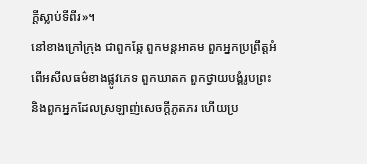ក្ដីស្លាប់ទីពីរ»។
នៅខាងក្រៅក្រុង ជាពួកឆ្កែ ពួកមន្ដអាគម ពួកអ្នកប្រព្រឹត្តអំពើអសីលធម៌ខាងផ្លូវភេទ ពួកឃាតក ពួកថ្វាយបង្គំរូបព្រះ និងពួកអ្នកដែលស្រឡាញ់សេចក្តីភូតភរ ហើយប្រ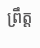ពឹ្រត្ដ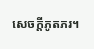សេចក្ដីភូតភរ។